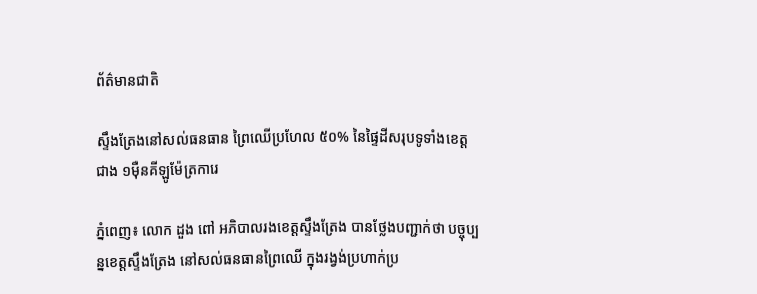ព័ត៌មានជាតិ

ស្ទឹងត្រែងនៅសល់ធនធាន ព្រៃឈើប្រហែល ៥០% នៃផ្ទៃដីសរុបទូទាំងខេត្តជាង ១ម៉ឺនគីឡូម៉ែត្រការេ

ភ្នំពេញ៖ លោក ដួង ពៅ អភិបាលរងខេត្តស្ទឹងត្រែង បានថ្លែងបញ្ជាក់ថា បច្ចុប្បន្នខេត្តស្ទឹងត្រែង នៅសល់ធនធានព្រៃឈើ ក្នុងរង្វង់ប្រហាក់ប្រ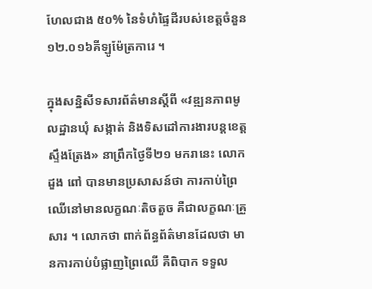ហែលជាង ៥០% នៃទំហំផ្ទៃដីរបស់ខេត្តចំនួន ១២.០១៦គីឡូម៉ែត្រការេ ។

ក្នុងសន្និសីទសារព័ត៌មានស្ដីពី «វឌ្ឍនភាពមូលដ្ឋានឃុំ សង្កាត់ និងទិសដៅការងារបន្ដខេត្ដស្ទឹងត្រែង» នាព្រឹកថ្ងៃទី២១ មករានេះ លោក ដួង ពៅ បានមានប្រសាសន៍ថា ការកាប់ព្រៃឈើនៅមានលក្ខណៈតិចតួច គឺជាលក្ខណៈគ្រួសារ ។ លោកថា ពាក់ព័ន្ធព័ត៌មានដែលថា មានការកាប់បំផ្លាញព្រៃឈើ គឺពិបាក ទទួល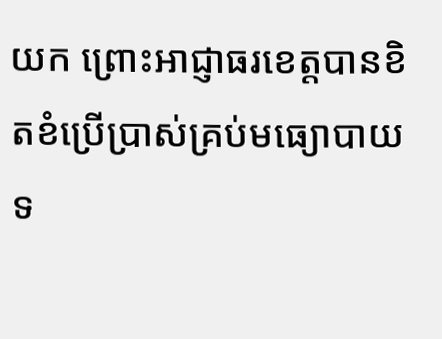យក ព្រោះអាជ្ញាធរខេត្តបានខិតខំប្រើប្រាស់គ្រប់មធ្យោបាយ ទ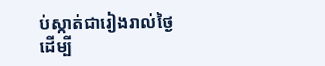ប់ស្កាត់ជារៀងរាល់ថ្ងៃ ដើម្បី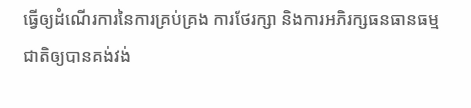ធ្វើឲ្យដំណើរការនៃការគ្រប់គ្រង ការថែរក្សា និងការអភិរក្សធនធានធម្មជាតិឲ្យបានគង់វង់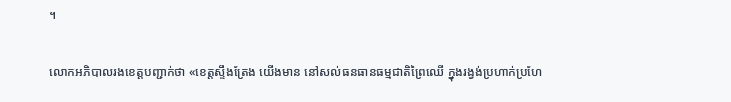។

លោកអភិបាលរងខេត្តបញ្ជាក់ថា «ខេត្តស្ទឹងត្រែង យើងមាន នៅសល់ធនធានធម្មជាតិព្រៃឈើ ក្នុងរង្វង់ប្រហាក់ប្រហែ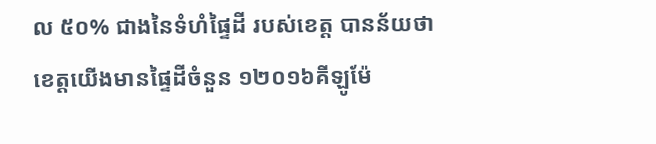ល ៥០% ជាងនៃទំហំផ្ទៃដី របស់ខេត្ត បានន័យថាខេត្តយើងមានផ្ទៃដីចំនួន ១២០១៦គីឡូម៉ែ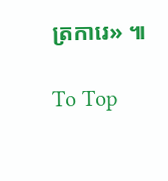ត្រការេ» ៕

To Top